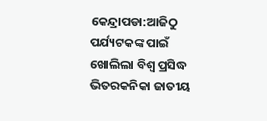କେନ୍ଦ୍ରାପଡା:ଆଜିଠୁ ପର୍ଯ୍ୟଟକଙ୍କ ପାଇଁ ଖୋଲିଲା ବିଶ୍ବ ପ୍ରସିଦ୍ଧ ଭିତରକନିକା ଜାତୀୟ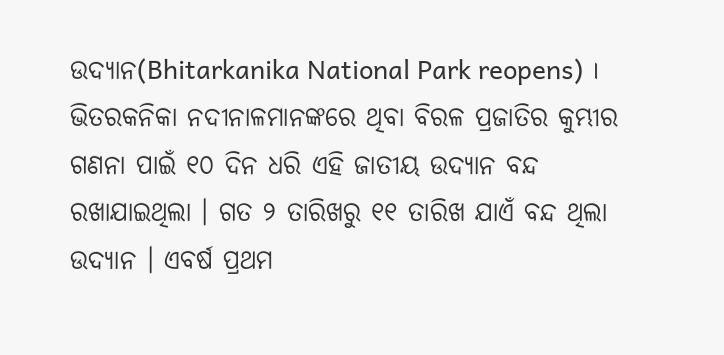ଉଦ୍ୟାନ(Bhitarkanika National Park reopens) । ଭିତରକନିକା ନଦୀନାଳମାନଙ୍କରେ ଥିବା ବିରଳ ପ୍ରଜାତିର କୁମ୍ଭୀର ଗଣନା ପାଇଁ ୧୦ ଦିନ ଧରି ଏହି ଜାତୀୟ ଉଦ୍ୟାନ ବନ୍ଦ ରଖାଯାଇଥିଲା । ଗତ ୨ ତାରିଖରୁ ୧୧ ତାରିଖ ଯାଏଁ ବନ୍ଦ ଥିଲା ଉଦ୍ୟାନ । ଏବର୍ଷ ପ୍ରଥମ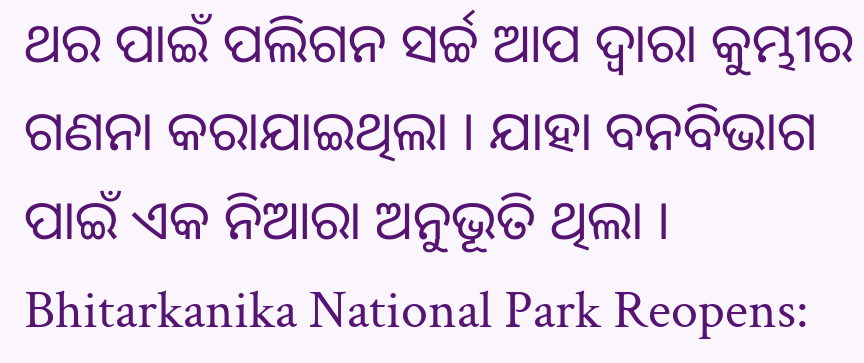ଥର ପାଇଁ ପଲିଗନ ସର୍ଚ୍ଚ ଆପ ଦ୍ୱାରା କୁମ୍ଭୀର ଗଣନା କରାଯାଇଥିଲା । ଯାହା ବନବିଭାଗ ପାଇଁ ଏକ ନିଆରା ଅନୁଭୂତି ଥିଲା ।
Bhitarkanika National Park Reopens: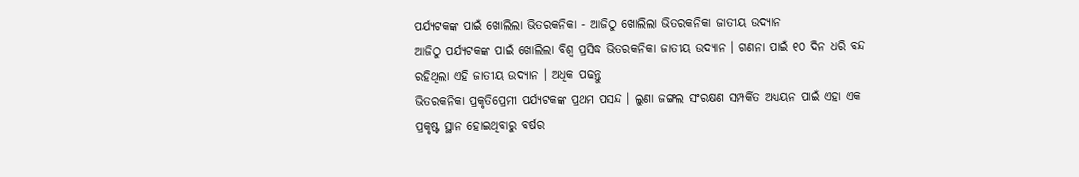ପର୍ଯ୍ୟଟକଙ୍କ ପାଇଁ ଖୋଲିଲା ଭିତରକନିକା - ଆଜିଠୁ ଖୋଲିଲା ଭିତରକନିକା ଜାତୀୟ ଉଦ୍ୟାନ
ଆଜିଠୁ ପର୍ଯ୍ୟଟକଙ୍କ ପାଇଁ ଖୋଲିଲା ବିଶ୍ବ ପ୍ରସିଦ୍ଧ ଭିତରକନିକା ଜାତୀୟ ଉଦ୍ୟାନ । ଗଣନା ପାଇଁ ୧୦ ଦିନ ଧରି ବନ୍ଦ ରହିଥିଲା ଏହି ଜାତୀୟ ଉଦ୍ୟାନ । ଅଧିକ ପଢନ୍ତୁ
ଭିତରକନିକା ପ୍ରକୃତିପ୍ରେମୀ ପର୍ଯ୍ୟଟକଙ୍କ ପ୍ରଥମ ପସନ୍ଦ । ଲୁଣା ଜଙ୍ଗଲ ସଂରକ୍ଷଣ ସମ୍ପର୍କିତ ଅଧ୍ୟୟନ ପାଇଁ ଏହା ଏକ ପ୍ରକୃଷ୍ଟ ସ୍ଥାନ ହୋଇଥିବାରୁ ବର୍ଷର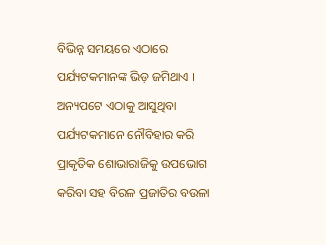ବିଭିନ୍ନ ସମୟରେ ଏଠାରେ ପର୍ଯ୍ୟଟକମାନଙ୍କ ଭିଡ଼ ଜମିଥାଏ । ଅନ୍ୟପଟେ ଏଠାକୁ ଆସୁଥିବା ପର୍ଯ୍ୟଟକମାନେ ନୌବିହାର କରି ପ୍ରାକୃତିକ ଶୋଭାରାଜିକୁ ଉପଭୋଗ କରିବା ସହ ବିରଳ ପ୍ରଜାତିର ବଉଳା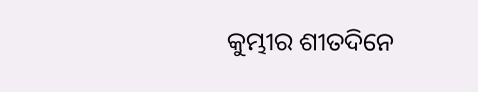କୁମ୍ଭୀର ଶୀତଦିନେ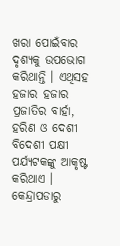ଖରା ପୋଇଁବାର ଦୃଶ୍ୟକୁ ଉପଭୋଗ କରିଥାନ୍ତି । ଏଥିସହ ହଜାର ହଜାର ପ୍ରଜାତିର ବାର୍ହା, ହରିଣ ଓ ଦେଶୀ ବିଦେଶୀ ପକ୍ଷୀ ପର୍ଯ୍ୟଟକଙ୍କୁ ଆକୃଷ୍ଟ କରିଥାଏ ।
କେନ୍ଦ୍ରାପଡାରୁ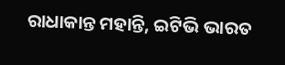ରାଧାକାନ୍ତ ମହାନ୍ତି, ଇଟିଭି ଭାରତ